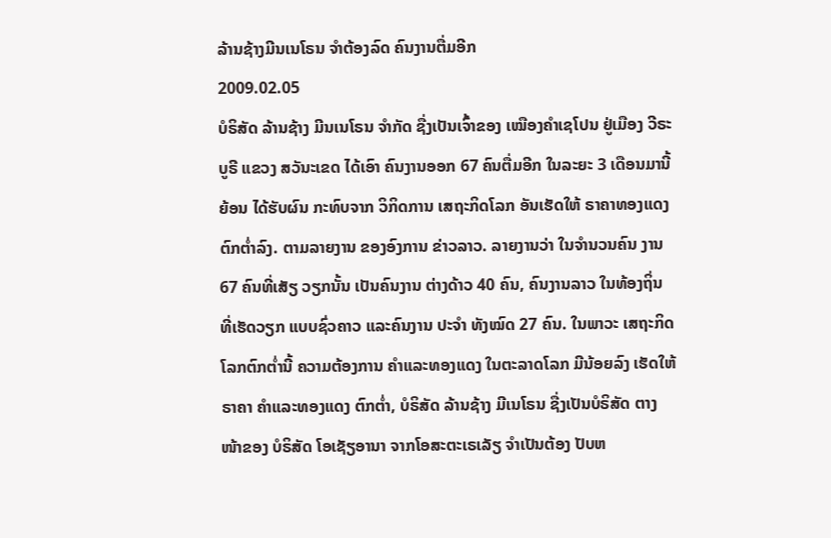ລ້ານຊ້າງມີນເນໂຣນ ຈຳຕ້ອງລົດ ຄົນງານຕື່ມອີກ
2009.02.05
ບໍຣິສັດ ລ້ານຊ້າງ ມີນເນໂຣນ ຈໍາກັດ ຊື່ງເປັນເຈົ້າຂອງ ເໝືອງຄໍາເຊໂປນ ຢູ່ເມືອງ ວີຣະບູຣີ ແຂວງ ສວັນະເຂດ ໄດ້ເອົາ ຄົນງານອອກ 67 ຄົນຕື່ມອີກ ໃນລະຍະ 3 ເດືອນມານີ້ຍ້ອນ ໄດ້ຮັບຜົນ ກະທົບຈາກ ວິກິດການ ເສຖະກິດໂລກ ອັນເຮັດໃຫ້ ຣາຄາທອງແດງ ຕົກຕໍ່າລົງ. ຕາມລາຍງານ ຂອງອົງການ ຂ່າວລາວ. ລາຍງານວ່າ ໃນຈໍານວນຄົນ ງານ 67 ຄົນທີ່ເສັຽ ວຽກນັ້ນ ເປັນຄົນງານ ຕ່າງດ້າວ 40 ຄົນ, ຄົນງານລາວ ໃນທ້ອງຖິ່ນ ທີ່ເຮັດວຽກ ແບບຊົ່ວຄາວ ແລະຄົນງານ ປະຈໍາ ທັງໝົດ 27 ຄົນ. ໃນພາວະ ເສຖະກິດ ໂລກຕົກຕໍ່ານີ້ ຄວາມຕ້ອງການ ຄໍາແລະທອງແດງ ໃນຕະລາດໂລກ ມີນ້ອຍລົງ ເຮັດໃຫ້ຣາຄາ ຄໍາແລະທອງແດງ ຕົກຕໍ່າ, ບໍຣິສັດ ລ້ານຊ້າງ ມີເນໂຣນ ຊື່ງເປັນບໍຣິສັດ ຕາງໜ້າຂອງ ບໍຣິສັດ ໂອເຊັຽອານາ ຈາກໂອສະຕະເຣເລັຽ ຈໍາເປັນຕ້ອງ ປັບຫ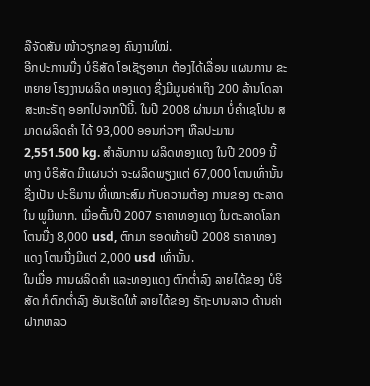ລືຈັດສັນ ໜ້າວຽກຂອງ ຄົນງານໃໝ່.
ອີກປະການນື່ງ ບໍຣິສັດ ໂອເຊັຽອານາ ຕ້ອງໄດ້ເລື່ອນ ແຜນການ ຂະຫຍາຍ ໂຮງງານຜລິດ ທອງແດງ ຊື່ງມີມູນຄ່າເຖິງ 200 ລ້ານໂດລາ ສະຫະຣັຖ ອອກໄປຈາກປີນີ້. ໃນປີ 2008 ຜ່ານມາ ບໍ່ຄໍາເຊໂປນ ສມາດຜລິດຄໍາ ໄດ້ 93,000 ອອນກ່ວາໆ ຫືລປະມານ 2,551.500 kg. ສໍາລັບການ ຜລິດທອງແດງ ໃນປີ 2009 ນີ້ ທາງ ບໍຣິສັດ ມີແຜນວ່າ ຈະຜລິດພຽງແຕ່ 67,000 ໂຕນເທົ່ານັ້ນ ຊື່ງເປັນ ປະຣິມານ ທີ່ເໝາະສົມ ກັບຄວາມຕ້ອງ ການຂອງ ຕະລາດໃນ ພູມີພາກ. ເມື່ອຕົ້ນປີ 2007 ຣາຄາທອງແດງ ໃນຕະລາດໂລກ ໂຕນນື່ງ 8,000 usd, ຕົກມາ ຮອດທ້າຍປີ 2008 ຣາຄາທອງແດງ ໂຕນນື່ງມີແຕ່ 2,000 usd ເທົ່ານັ້ນ.
ໃນເມື່ອ ການຜລິດຄໍາ ແລະທອງແດງ ຕົກຕໍ່າລົງ ລາຍໄດ້ຂອງ ບໍຮິສັດ ກໍຕົກຕໍ່າລົງ ອັນເຮັດໃຫ້ ລາຍໄດ້ຂອງ ຣັຖະບານລາວ ດ້ານຄ່າ ຝາກຫລວ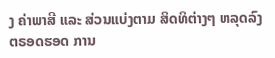ງ ຄ່າພາສີ ແລະ ສ່ວນແບ່ງຕາມ ສິດທິຕ່າງໆ ຫລຸດລົງ ຕຣອດຮອດ ການ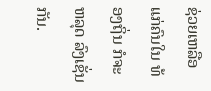ຊ່ວຍເຫລືອ ແກ່ຄົນໃນ ທ້ອງຖິ່ນ ກໍຈະຫລຸດ ລົງເຊັ່ນກັນ.